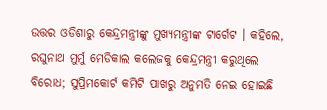ଉତ୍ତର ଓଡିଶାରୁ କେନ୍ଦ୍ରମନ୍ତ୍ରୀଙ୍କୁ ମୁଖ୍ୟମନ୍ତ୍ରୀଙ୍କ ଟାର୍ଗେଟ । କହିଲେ, ରଘୁନାଥ ମୁର୍ମୁ ମେଡିକାଲ କଲେଜକୁ କେନ୍ଦ୍ରମନ୍ତ୍ରୀ କରୁଥିଲେ ବିରୋଧ; ସୁପ୍ରିମକୋର୍ଟ କମିଟି ପାଖରୁ ଅନୁମତି ନେଇ ହୋଇଛି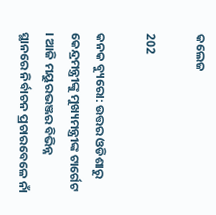କଲେଜ

202

କନକ ବ୍ୟୁରୋ: ଉତ୍ତର ଓଡିଶାରୁ କେନ୍ଦ୍ରମନ୍ତ୍ରୀଙ୍କୁ ମୁଖ୍ୟମନ୍ତ୍ରୀଙ୍କ ଟାର୍ଗେଟ । ଆଜି ମୟୁରଭଞ୍ଜର ବିଭିନ୍ନ ସ୍ଥାନରେ ନିର୍ବାଚନ ପ୍ରଚାରବେଳେ ନାଁ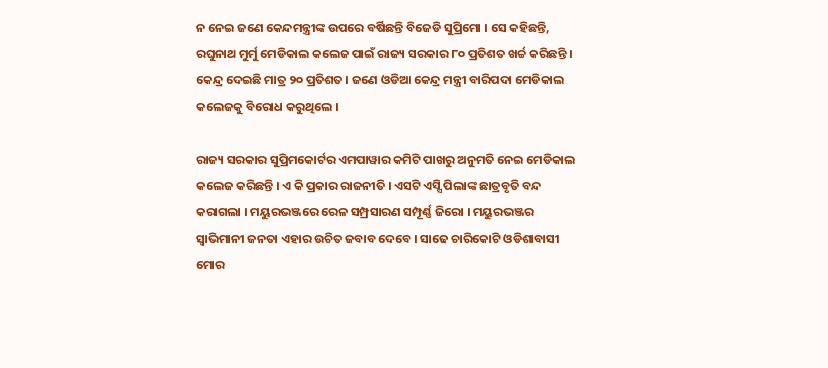ନ ନେଇ ଜଣେ କେନ୍ଦମନ୍ତ୍ରୀଙ୍କ ଉପରେ ବର୍ଷିଛନ୍ତି ବିଜେଡି ସୁପ୍ରିମୋ । ସେ କହିଛନ୍ତି, ରଘୁନାଥ ମୁର୍ମୁ ମେଡିକାଲ କଲେଜ ପାଇଁ ରାଜ୍ୟ ସରକାର ୮୦ ପ୍ରତିଶତ ଖର୍ଚ୍ଚ କରିଛନ୍ତି । କେନ୍ଦ୍ର ଦେଇଛି ମାତ୍ର ୨୦ ପ୍ରତିଶତ । ଜଣେ ଓଡିଆ କେନ୍ଦ୍ର ମନ୍ତ୍ରୀ ବାରିପଦା ମେଡିକାଲ କଲେଜକୁ ବିରୋଧ କରୁଥିଲେ ।

ରାଜ୍ୟ ସରକାର ସୁପ୍ରିମକୋର୍ଟର ଏମପାୱାର କମିଟି ପାଖରୁ ଅନୁମତି ନେଇ ମେଡିକାଲ କଲେଜ କରିଛନ୍ତି । ଏ କି ପ୍ରକାର ରାଜନୀତି । ଏସଟି ଏସ୍ସି ପିଲାଙ୍କ ଛାତ୍ରବୃତି ବନ୍ଦ କରାଗଲା । ମୟୁରଭଞ୍ଜରେ ରେଳ ସମ୍ପ୍ରସାରଣ ସମ୍ପୂର୍ଣ୍ଣ ଜିରୋ । ମୟୁରଭଞ୍ଜର ସ୍ୱାଭିମାନୀ ଜନତା ଏହାର ଉଚିତ ଜବାବ ଦେବେ । ସାଢେ ଚାରିକୋଟି ଓଡିଶାବାସୀ ମୋର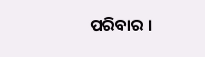ପରିବାର ।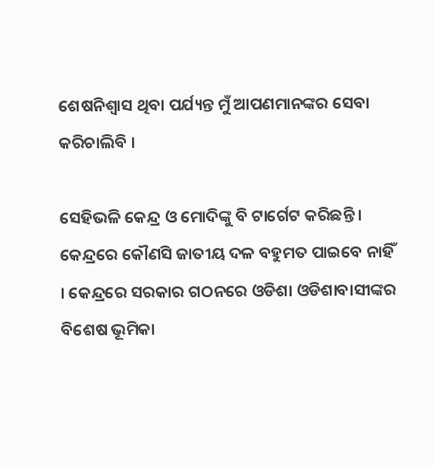ଶେଷନିଶ୍ୱାସ ଥିବା ପର୍ଯ୍ୟନ୍ତ ମୁଁ ଆପଣମାନଙ୍କର ସେବା କରିଚାଲିବି ।

ସେହିଭଳି କେନ୍ଦ୍ର ଓ ମୋଦିଙ୍କୁ ବି ଟାର୍ଗେଟ କରିଛନ୍ତି । କେନ୍ଦ୍ରରେ କୌଣସି ଜାତୀୟ ଦଳ ବହୁମତ ପାଇବେ ନାହିଁ । କେନ୍ଦ୍ରରେ ସରକାର ଗଠନରେ ଓଡିଶା ଓଡିଶାବାସୀଙ୍କର ବିଶେଷ ଭୂମିକା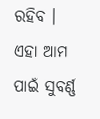ରହିବ । ଏହା ଆମ ପାଇଁ ସୁବର୍ଣ୍ଣ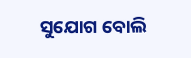ସୁଯୋଗ ବୋଲି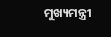ମୁଖ୍ୟମନ୍ତ୍ରୀ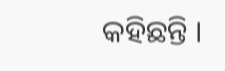କହିଛନ୍ତି ।